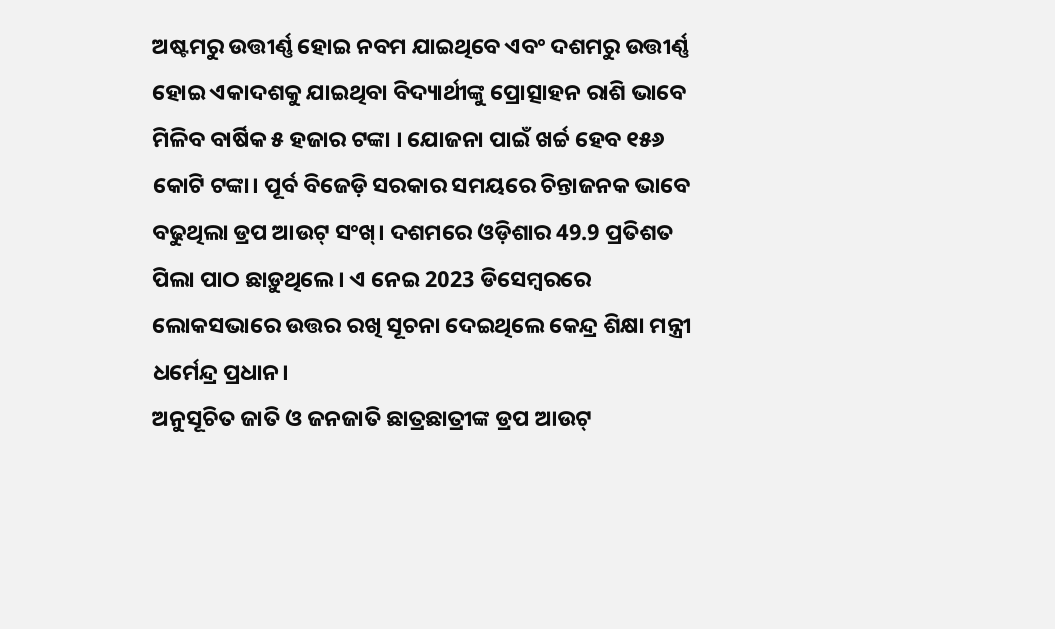ଅଷ୍ଟମରୁ ଉତ୍ତୀର୍ଣ୍ଣ ହୋଇ ନବମ ଯାଇଥିବେ ଏବଂ ଦଶମରୁ ଉତ୍ତୀର୍ଣ୍ଣ ହୋଇ ଏକାଦଶକୁ ଯାଇଥିବା ବିଦ୍ୟାର୍ଥୀଙ୍କୁ ପ୍ରୋତ୍ସାହନ ରାଶି ଭାବେ ମିଳିବ ବାର୍ଷିକ ୫ ହଜାର ଟଙ୍କା । ଯୋଜନା ପାଇଁ ଖର୍ଚ୍ଚ ହେବ ୧୫୬ କୋଟି ଟଙ୍କା। ପୂର୍ବ ବିଜେଡ଼ି ସରକାର ସମୟରେ ଚିନ୍ତାଜନକ ଭାବେ ବଢୁଥିଲା ଡ୍ରପ ଆଉଟ୍ ସଂଖ୍। ଦଶମରେ ଓଡ଼ିଶାର 49.9 ପ୍ରତିଶତ ପିଲା ପାଠ ଛାଡ଼ୁଥିଲେ । ଏ ନେଇ 2023 ଡିସେମ୍ବରରେ ଲୋକସଭାରେ ଉତ୍ତର ରଖି ସୂଚନା ଦେଇଥିଲେ କେନ୍ଦ୍ର ଶିକ୍ଷା ମନ୍ତ୍ରୀ ଧର୍ମେନ୍ଦ୍ର ପ୍ରଧାନ।
ଅନୁସୂଚିତ ଜାତି ଓ ଜନଜାତି ଛାତ୍ରଛାତ୍ରୀଙ୍କ ଡ୍ରପ ଆଉଟ୍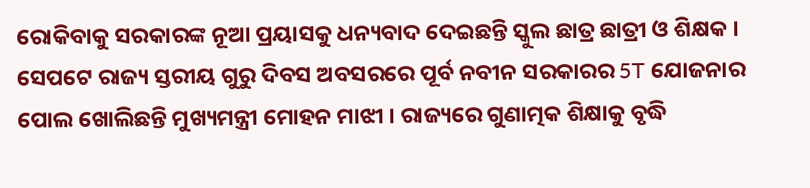ରୋକିବାକୁ ସରକାରଙ୍କ ନୂଆ ପ୍ରୟାସକୁ ଧନ୍ୟବାଦ ଦେଇଛନ୍ତି ସ୍କୁଲ ଛାତ୍ର ଛାତ୍ରୀ ଓ ଶିକ୍ଷକ । ସେପଟେ ରାଜ୍ୟ ସ୍ତରୀୟ ଗୁରୁ ଦିବସ ଅବସରରେ ପୂର୍ବ ନବୀନ ସରକାରର 5T ଯୋଜନାର ପୋଲ ଖୋଲିଛନ୍ତି ମୁଖ୍ୟମନ୍ତ୍ରୀ ମୋହନ ମାଝୀ । ରାଜ୍ୟରେ ଗୁଣାତ୍ମକ ଶିକ୍ଷାକୁ ବୃଦ୍ଧି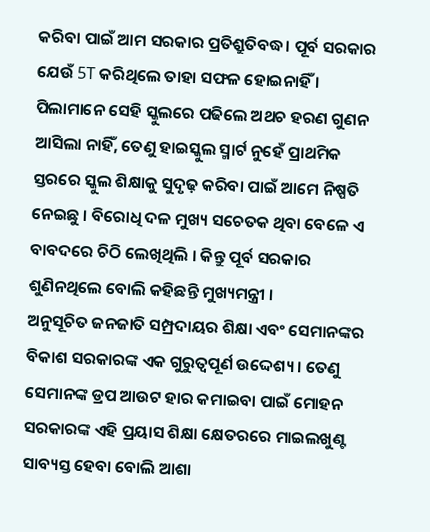କରିବା ପାଇଁ ଆମ ସରକାର ପ୍ରତିଶ୍ରୁତିବଦ୍ଧ। ପୂର୍ବ ସରକାର ଯେଉଁ 5T କରିଥିଲେ ତାହା ସଫଳ ହୋଇନାହିଁ । ପିଲାମାନେ ସେହି ସ୍କୁଲରେ ପଢିଲେ ଅଥଚ ହରଣ ଗୁଣନ ଆସିଲା ନାହିଁ, ତେଣୁ ହାଇସ୍କୁଲ ସ୍ମାର୍ଟ ନୁହେଁ ପ୍ରାଥମିକ ସ୍ତରରେ ସ୍କୁଲ ଶିକ୍ଷାକୁ ସୁଦୃଢ଼ କରିବା ପାଇଁ ଆମେ ନିଷ୍ପତି ନେଇଛୁ । ବିରୋଧି ଦଳ ମୁଖ୍ୟ ସଚେତକ ଥିବା ବେଳେ ଏ ବାବଦରେ ଚିଠି ଲେଖିଥିଲି । କିନ୍ତୁ ପୂର୍ବ ସରକାର ଶୁଣିନଥିଲେ ବୋଲି କହିଛନ୍ତି ମୁଖ୍ୟମନ୍ତ୍ରୀ ।
ଅନୁସୂଚିତ ଜନଜାତି ସମ୍ପ୍ରଦାୟର ଶିକ୍ଷା ଏବଂ ସେମାନଙ୍କର ବିକାଶ ସରକାରଙ୍କ ଏକ ଗୁରୁତ୍ଵପୂର୍ଣ ଉଦ୍ଦେଶ୍ୟ । ତେଣୁ ସେମାନଙ୍କ ଡ୍ରପ ଆଉଟ ହାର କମାଇବା ପାଇଁ ମୋହନ ସରକାରଙ୍କ ଏହି ପ୍ରୟାସ ଶିକ୍ଷା କ୍ଷେତରରେ ମାଇଲଖୁଣ୍ଟ ସାବ୍ୟସ୍ତ ହେବା ବୋଲି ଆଶା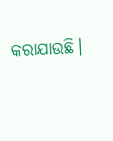କରାଯାଉଛି।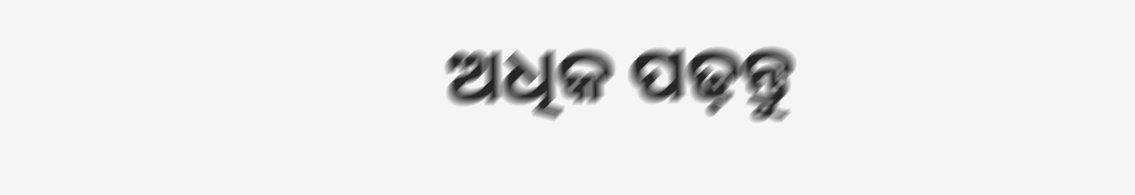ଅଧିକ ପଢ଼ନ୍ତୁ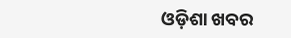ଓଡ଼ିଶା ଖବର